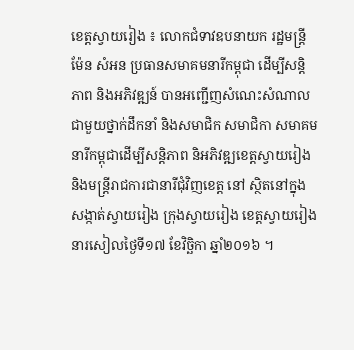ខេត្តស្វាយរៀង ៖ លោកជំទាវឧបនាយក រដ្ឋមន្ត្រី ម៉ែន សំអន ប្រធានសមាគមនារីកម្ពុជា ដើម្បីសន្តិភាព និងអភិវឌ្ឍន៍ បានអញ្ជើញសំណេះសំណាលជាមួយថ្នាក់ដឹកនាំ និងសមាជិក សមាជិកា សមាគមនារីកម្ពុជាដើម្បីសន្តិភាព និអភិវឌ្ឍខេត្តស្វាយរៀង និងមន្ត្រីរាជការជានារីជុំវិញខេត្ត នៅ ស្ថិតនៅក្នុងសង្កាត់ស្វាយរៀង ក្រុងស្វាយរៀង ខេត្តស្វាយរៀង នារសៀលថ្ងៃទី១៧ ខែវិច្ឆិកា ឆ្នាំ២០១៦ ។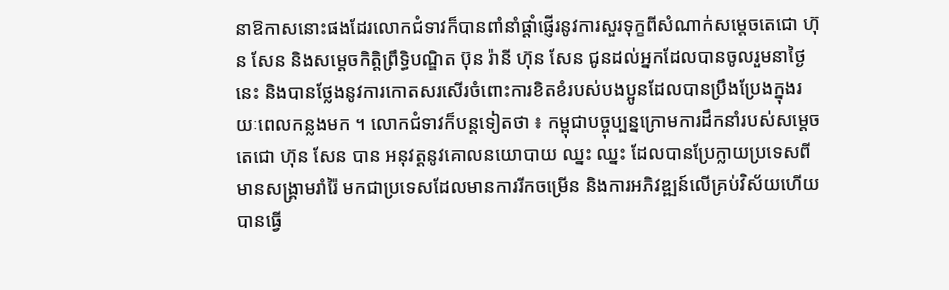នាឱកាសនោះផងដែរលោកជំទាវក៏បានពាំនាំផ្តាំផ្ញើរនូវការសួរទុក្ខពីសំណាក់សម្តេចតេជោ ហ៊ុន សែន និងសម្តេចកិត្តិព្រឹទ្ធិបណ្ឌិត ប៊ុន រ៉ានី ហ៊ុន សែន ជូនដល់អ្នកដែលបានចូលរួមនាថ្ងៃនេះ និងបានថ្លែងនូវការកោតសរសើរចំពោះការខិតខំរបស់បងប្អូនដែលបានប្រឹងប្រែងក្នុងរយៈពេលកន្លងមក ។ លោកជំទាវក៏បន្តទៀតថា ៖ កម្ពុជាបច្ចុប្បន្នក្រោមការដឹកនាំរបស់សម្តេចតេជោ ហ៊ុន សែន បាន អនុវត្តនូវគោលនយោបាយ ឈ្នះ ឈ្នះ ដែលបានប្រែក្លាយប្រទេសពីមានសង្គ្រាមរាំរ៉ៃ មកជាប្រទេសដែលមានការរីកចម្រើន និងការអភិវឌ្ឍន៍លើគ្រប់វិស័យហើយបានធ្វើ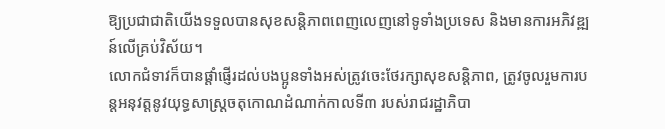ឱ្យប្រជាជាតិយើងទទួលបានសុខសន្តិភាពពេញលេញនៅទូទាំងប្រទេស និងមានការអភិវឌ្ឍន៍លើគ្រប់វិស័យ។
លោកជំទាវក៏បានផ្តាំផ្ញើរដល់បងប្អូនទាំងអស់ត្រូវចេះថែរក្សាសុខសន្តិភាព, ត្រូវចូលរួមការបន្តអនុវត្តនូវយុទ្ធសាស្ត្រចតុកោណដំណាក់កាលទី៣ របស់រាជរដ្ឋាភិបា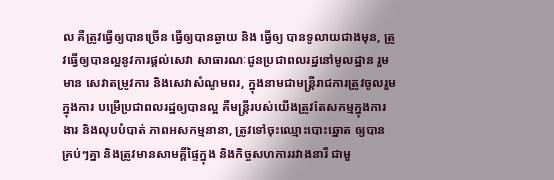ល គឺត្រូវធ្វើឲ្យបានច្រើន ធ្វើឲ្យបានឆ្ងាយ និង ធ្វើឲ្យ បានទូលាយជាងមុន, ត្រូវធ្វើឲ្យបានល្អនូវការផ្តល់សេវា សាធារណៈជូនប្រជាពលរដ្ឋនៅមូលដ្ឋាន រួមមាន សេវាតម្រូវការ និងសេវាសំណូមពរ, ក្នុងនាមជាមន្ត្រីរាជការត្រូវចូលរួម ក្នុងការ បម្រើប្រជាពលរដ្ឋឲ្យបានល្អ គឺមន្ត្រីរបស់យើងត្រូវតែសកម្មក្នុងការងារ និងលុបបំបាត់ ភាពអសកម្មនានា, ត្រូវទៅចុះឈ្មោះបោះឆ្នោត ឲ្យបាន គ្រប់ៗគ្នា និងត្រូវមានសាមគ្គីផ្ទៃក្នុង និងកិច្ចសហការរវាងនារី ជាមួ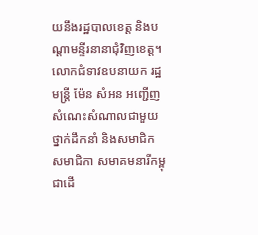យនឹងរដ្ឋបាលខេត្ត និងបណ្តាមន្ទីរនានាជុំវិញខេត្ត។
លោកជំទាវឧបនាយក រដ្ឋមន្ត្រី ម៉ែន សំអន អញ្ជើញសំណេះសំណាលជាមួយថ្នាក់ដឹកនាំ និងសមាជិក សមាជិកា សមាគមនារីកម្ពុជាដើ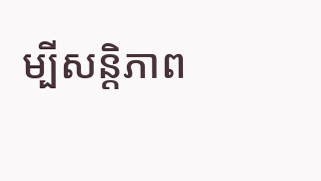ម្បីសន្តិភាព